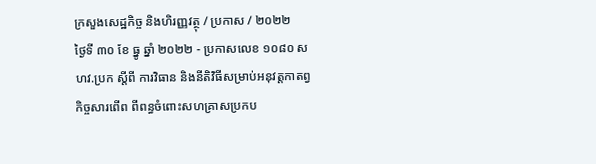ក្រសួងសេដ្ឋកិច្ច និងហិរញ្ញវត្ថុ / ប្រកាស / ២០២២
ថ្ងៃទី ៣០ ខែ ធ្នូ ឆ្នាំ ២០២២ - ប្រកាសលេខ ១០៨០ សហវ.ប្រក ស្តីពី ការវិធាន និងនីតិវិធីសម្រាប់អនុវត្តកាតព្វកិច្ចសារពើព ពីពន្ធចំពោះសហគ្រាសប្រកប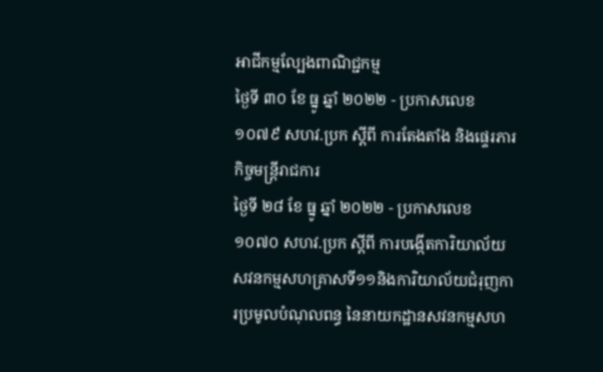អាជីកម្មល្បែងពាណិជ្ជកម្ម
ថ្ងៃទី ៣០ ខែ ធ្នូ ឆ្នាំ ២០២២ - ប្រកាសលេខ ១០៧៩ សហវ.ប្រក ស្តីពី ការតែងតាំង និងផ្ទេរភារកិច្ចមន្ត្រីរាជការ
ថ្ងៃទី ២៨ ខែ ធ្នូ ឆ្នាំ ២០២២ - ប្រកាសលេខ ១០៧០ សហវ.ប្រក ស្តីពី ការបង្កើតការិយាល័យសវនកម្មសហគ្រាសទី១១និងការិយាល័យជំរុញការប្រមូលបំណុលពន្ធ នៃនាយកដ្ឋានសវនកម្មសហ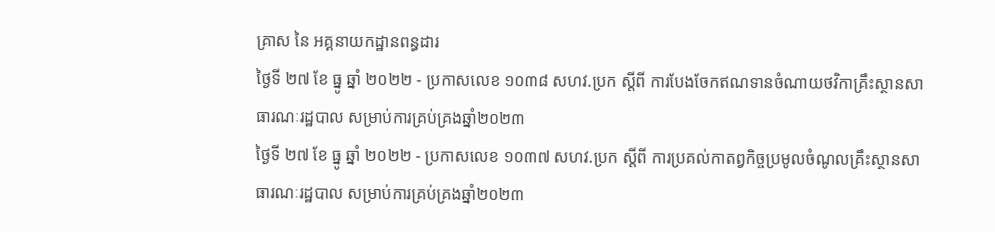គ្រាស នៃ អគ្គនាយកដ្ឋានពន្ធដារ
ថ្ងៃទី ២៧ ខែ ធ្នូ ឆ្នាំ ២០២២ - ប្រកាសលេខ ១០៣៨ សហវ.ប្រក ស្តីពី ការបែងចែកឥណទានចំណាយថវិកាគ្រឹះស្ថានសាធារណៈរដ្ឋបាល សម្រាប់ការគ្រប់គ្រងឆ្នាំ២០២៣
ថ្ងៃទី ២៧ ខែ ធ្នូ ឆ្នាំ ២០២២ - ប្រកាសលេខ ១០៣៧ សហវ.ប្រក ស្តីពី ការប្រគល់កាតព្វកិច្ចប្រមូលចំណូលគ្រឹះស្ថានសាធារណៈរដ្ឋបាល សម្រាប់ការគ្រប់គ្រងឆ្នាំ២០២៣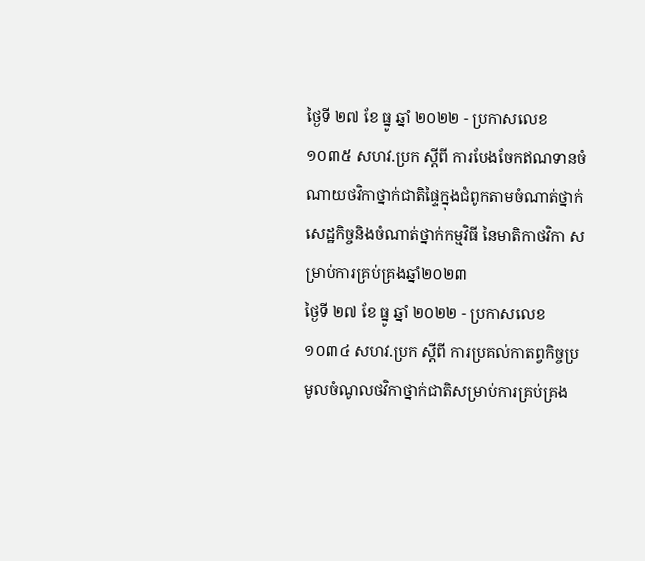ថ្ងៃទី ២៧ ខែ ធ្នូ ឆ្នាំ ២០២២ - ប្រកាសលេខ ១០៣៥ សហវ.ប្រក ស្តីពី ការបែងចែកឥណទានចំណាយថវិកាថ្នាក់ជាតិផ្ទៃក្នុងជំពូកតាមចំណាត់ថ្នាក់សេដ្ឋកិច្ចនិងចំណាត់ថ្នាក់កម្មវិធី នៃមាតិកាថវិកា សម្រាប់ការគ្រប់គ្រងឆ្នាំ២០២៣
ថ្ងៃទី ២៧ ខែ ធ្នូ ឆ្នាំ ២០២២ - ប្រកាសលេខ ១០៣៤ សហវ.ប្រក ស្តីពី ការប្រគល់កាតព្វកិច្ចប្រមូលចំណូលថវិកាថ្នាក់ជាតិសម្រាប់ការគ្រប់គ្រង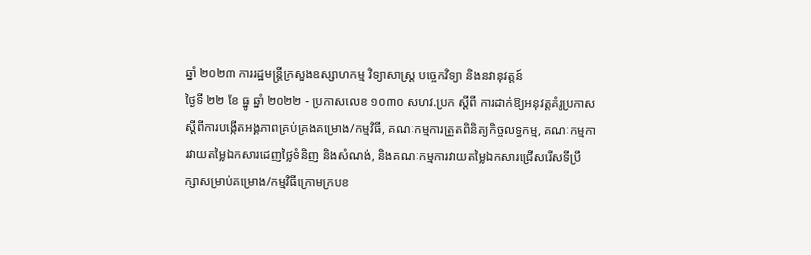ឆ្នាំ ២០២៣ ការរដ្ឋមន្ត្រីក្រសួងឧស្សាហកម្ម វិទ្យាសាស្ត្រ បច្ចេកវិទ្យា និងនវានុវត្តន៍
ថ្ងៃទី ២២ ខែ ធ្នូ ឆ្នាំ ២០២២ - ប្រកាសលេខ ១០៣០ សហវ.ប្រក ស្តីពី ការដាក់ឱ្យអនុវត្តគំរូប្រកាសស្តីពីការបង្កើតអង្គភាពគ្រប់គ្រងគម្រោង/កម្មវិធី, គណៈកម្មការត្រួតពិនិត្យកិច្ចលទ្ធកម្ម, គណៈកម្មការវាយតម្លៃឯកសារដេញថ្លៃទំនិញ និងសំណង់, និងគណៈកម្មការវាយតម្លៃឯកសារជ្រើសរើសទីប្រឹក្សាសម្រាប់គម្រោង/កម្មវិធីក្រោមក្របខ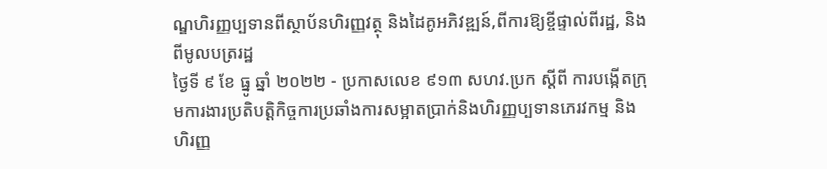ណ្ឌហិរញ្ញប្បទានពីស្ថាប័នហិរញ្ញវត្ថុ និងដៃគូអភិវឌ្ឍន៍,ពីការឱ្យខ្ចីផ្ទាល់ពីរដ្ឋ, និងពីមូលបត្ររដ្ឋ
ថ្ងៃទី ៩ ខែ ធ្នូ ឆ្នាំ ២០២២ - ប្រកាសលេខ ៩១៣ សហវ.ប្រក ស្តីពី ការបង្កើតក្រុមការងារប្រតិបត្តិកិច្ចការប្រឆាំងការសម្អាតប្រាក់និងហិរញ្ញប្បទានភេរវកម្ម និងហិរញ្ញ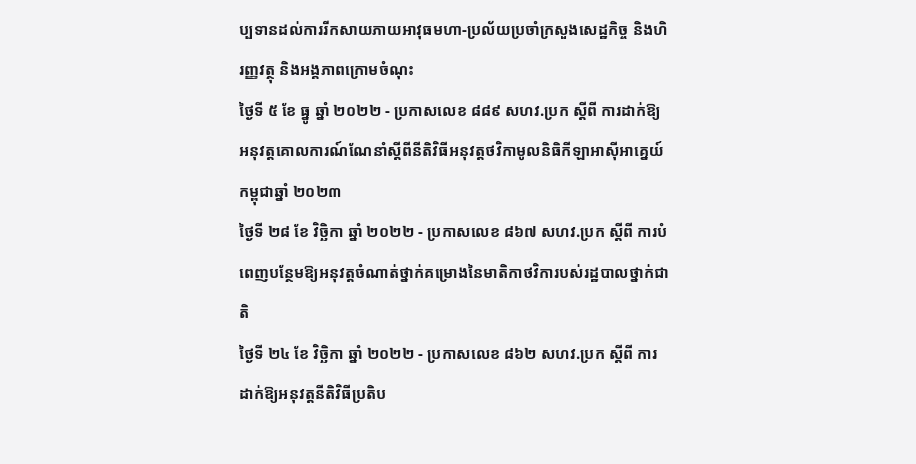ប្បទានដល់ការរីកសាយភាយអាវុធមហា-ប្រល័យប្រចាំក្រសួងសេដ្ឋកិច្ច និងហិរញ្ញវត្ថុ និងអង្គភាពក្រោមចំណុះ
ថ្ងៃទី ៥ ខែ ធ្នូ ឆ្នាំ ២០២២ - ប្រកាសលេខ ៨៨៩ សហវ.ប្រក ស្តីពី ការដាក់ឱ្យអនុវត្តគោលការណ៍ណែនាំស្តីពីនីតិវិធីអនុវត្តថវិកាមូលនិធិកីឡាអាស៊ីអាគ្នេយ៍កម្ពុជាឆ្នាំ ២០២៣
ថ្ងៃទី ២៨ ខែ វិច្ឆិកា ឆ្នាំ ២០២២ - ប្រកាសលេខ ៨៦៧ សហវ.ប្រក ស្តីពី ការបំពេញបន្ថែមឱ្យអនុវត្តចំណាត់ថ្នាក់គម្រោងនៃមាតិកាថវិការបស់រដ្ឋបាលថ្នាក់ជាតិ
ថ្ងៃទី ២៤ ខែ វិច្ឆិកា ឆ្នាំ ២០២២ - ប្រកាសលេខ ៨៦២ សហវ.ប្រក ស្តីពី ការដាក់ឱ្យអនុវត្តនីតិវិធីប្រតិប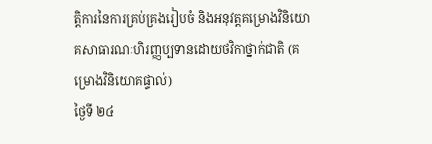ត្តិការនៃការគ្រប់គ្រងរៀបចំ និងអនុវត្តគម្រោងវិនិយោគសាធារណៈហិរញ្ញប្បទានដោយថវិកាថ្នាក់ជាតិ (គម្រោងវិនិយោគផ្ទាល់)
ថ្ងៃទី ២៤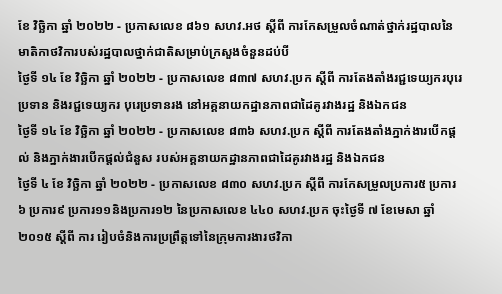ខែ វិច្ឆិកា ឆ្នាំ ២០២២ - ប្រកាសលេខ ៨៦១ សហវ.អថ ស្តីពី ការកែសម្រួលចំណាត់ថ្នាក់រដ្ឋបាលនៃមាតិកាថវិការបស់រដ្ឋបាលថ្នាក់ជាតិសម្រាប់ក្រសួងចំនួនដប់បី
ថ្ងៃទី ១៤ ខែ វិច្ឆិកា ឆ្នាំ ២០២២ - ប្រកាសលេខ ៨៣៧ សហវ.ប្រក ស្តីពី ការតែងតាំងរជ្ជទេយ្យករបុរេប្រទាន និងរជ្ជទេយ្យករ បុរេប្រទានរង នៅអគ្គនាយកដ្ឋានភាពជាដៃគូរវាងរដ្ឋ និងឯកជន
ថ្ងៃទី ១៤ ខែ វិច្ឆិកា ឆ្នាំ ២០២២ - ប្រកាសលេខ ៨៣៦ សហវ.ប្រក ស្តីពី ការតែងតាំងភ្នាក់ងារបើកផ្តល់ និងភ្នាក់ងារបើកផ្តល់ជំនួស របស់អគ្គនាយកដ្ឋានភាពជាដៃគូរវាងរដ្ឋ និងឯកជន
ថ្ងៃទី ៤ ខែ វិច្ឆិកា ឆ្នាំ ២០២២ - ប្រកាសលេខ ៨៣០ សហវ.ប្រក ស្តីពី ការកែសម្រួលប្រការ៥ ប្រការ៦ ប្រការ៩ ប្រការ១១និងប្រការ១២ នៃប្រកាសលេខ ៤៤០ សហវ.ប្រក ចុះថ្ងៃទី ៧ ខែមេសា ឆ្នាំ២០១៥ ស្តីពី ការ រៀបចំនិងការប្រព្រឹត្តទៅនៃក្រុមការងារថវិកា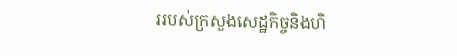ររបស់ក្រសួងសេដ្ឋកិច្ចនិងហិ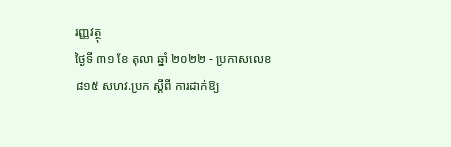រញ្ញវត្ថុ
ថ្ងៃទី ៣១ ខែ តុលា ឆ្នាំ ២០២២ - ប្រកាសលេខ ៨១៥ សហវ.ប្រក ស្តីពី ការដាក់ឱ្យ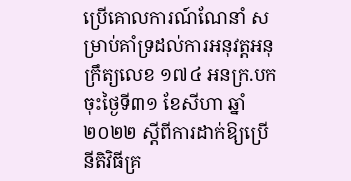ប្រើគោលការណ៍ណែនាំ សម្រាប់គាំទ្រដល់ការអនុវត្តអនុក្រឹត្យលេខ ១៧៤ អនក្រ.បក ចុះថ្ងៃទី៣១ ខែសីហា ឆ្នាំ២០២២ ស្តីពីការដាក់ឱ្យប្រើនីតិវិធីគ្រ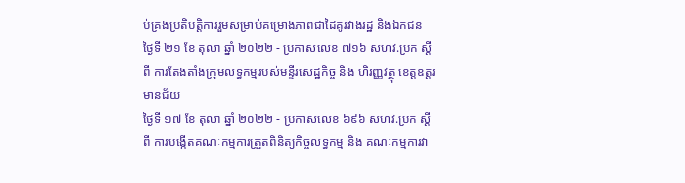ប់គ្រងប្រតិបត្តិការរួមសម្រាប់គម្រោងភាពជាដៃគូរវាងរដ្ឋ និងឯកជន
ថ្ងៃទី ២១ ខែ តុលា ឆ្នាំ ២០២២ - ប្រកាសលេខ ៧១៦ សហវ.ប្រក ស្តីពី ការតែងតាំងក្រុមលទ្ធកម្មរបស់មន្ទីរសេដ្ឋកិច្ច និង ហិរញ្ញវត្ថុ ខេត្តឧត្តរមានជ័យ
ថ្ងៃទី ១៧ ខែ តុលា ឆ្នាំ ២០២២ - ប្រកាសលេខ ៦៩៦ សហវ.ប្រក ស្តីពី ការបង្កើតគណៈកម្មការត្រួតពិនិត្យកិច្ចលទ្ធកម្ម និង គណៈកម្មការវា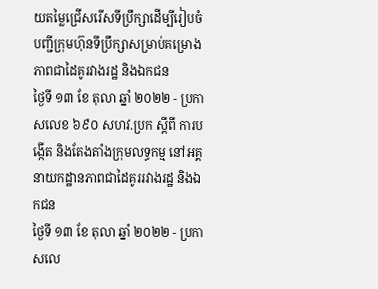យតម្លៃជ្រើសរើសទីប្រឹក្សាដើម្បីរៀបចំបញ្ជីក្រុមហ៊ុនទីប្រឹក្សាសម្រាប់គម្រោងភាពជាដៃគូរវាងរដ្ឋ និងឯកជន
ថ្ងៃទី ១៣ ខែ តុលា ឆ្នាំ ២០២២ - ប្រកាសលេខ ៦៩០ សហវ.ប្រក ស្តីពី ការបង្កើត និងតែងតាំងក្រុមលទ្ធកម្ម នៅអគ្គនាយកដ្ឋានភាពជាដៃគូររវាងរដ្ឋ និងឯកជន
ថ្ងៃទី ១៣ ខែ តុលា ឆ្នាំ ២០២២ - ប្រកាសលេ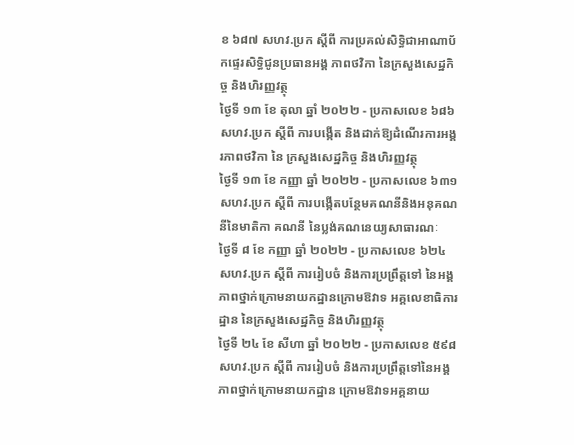ខ ៦៨៧ សហវ.ប្រក ស្តីពី ការប្រគល់សិទ្ធិជាអាណាប័កផ្ទេរសិទ្ធិជូនប្រធានអង្គ ភាពថវិកា នៃក្រសួងសេដ្ឋកិច្ច និងហិរញ្ញវត្ថុ
ថ្ងៃទី ១៣ ខែ តុលា ឆ្នាំ ២០២២ - ប្រកាសលេខ ៦៨៦ សហវ.ប្រក ស្តីពី ការបង្កើត និងដាក់ឱ្យដំណើរការអង្គរភាពថវិកា នៃ ក្រសួងសេដ្ឋកិច្ច និងហិរញ្ញវត្ថុ
ថ្ងៃទី ១៣ ខែ កញ្ញា ឆ្នាំ ២០២២ - ប្រកាសលេខ ៦៣១ សហវ.ប្រក ស្តីពី ការបង្កើតបន្ថែមគណនីនិងអនុគណនីនៃមាតិកា គណនី នៃប្លង់គណនេយ្យសាធារណៈ
ថ្ងៃទី ៨ ខែ កញ្ញា ឆ្នាំ ២០២២ - ប្រកាសលេខ ៦២៤ សហវ.ប្រក ស្តីពី ការរៀបចំ និងការប្រព្រឹត្តទៅ នៃអង្គភាពថ្នាក់ក្រោមនាយកដ្ឋានក្រោមឱវាទ អគ្គលេខាធិការដ្ឋាន នៃក្រសួងសេដ្ឋកិច្ច និងហិរញ្ញវត្ថុ
ថ្ងៃទី ២៤ ខែ សីហា ឆ្នាំ ២០២២ - ប្រកាសលេខ ៥៩៨ សហវ.ប្រក ស្តីពី ការរៀបចំ និងការប្រព្រឹត្តទៅនៃអង្គភាពថ្នាក់ក្រោមនាយកដ្ឋាន ក្រោមឱវាទអគ្គនាយ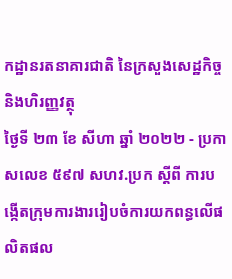កដ្ឋានរតនាគារជាតិ នៃក្រសួងសេដ្ឋកិច្ច និងហិរញ្ញវត្ថុ
ថ្ងៃទី ២៣ ខែ សីហា ឆ្នាំ ២០២២ - ប្រកាសលេខ ៥៩៧ សហវ.ប្រក ស្តីពី ការបង្កើតក្រុមការងាររៀបចំការយកពន្ធលើផលិតផល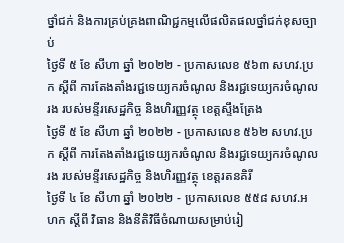ថ្នាំជក់ និងការគ្រប់គ្រងពាណិជ្ជកម្មលើផលិតផលថ្នាំជក់ខុសច្បាប់
ថ្ងៃទី ៥ ខែ សីហា ឆ្នាំ ២០២២ - ប្រកាសលេខ ៥៦៣ សហវ.ប្រក ស្តីពី ការតែងតាំងរជ្ជទេយ្យករចំណូល និងរជ្ជទេយ្យករចំណូលរង របស់មន្ទីរសេដ្ឋកិច្ច និងហិរញ្ញវត្ថុ ខេត្តស្ទឹងត្រែង
ថ្ងៃទី ៥ ខែ សីហា ឆ្នាំ ២០២២ - ប្រកាសលេខ ៥៦២ សហវ.ប្រក ស្តីពី ការតែងតាំងរជ្ជទេយ្យករចំណូល និងរជ្ជទេយ្យករចំណូលរង របស់មន្ទីរសេដ្ឋកិច្ច និងហិរញ្ញវត្ថុ ខេត្តរតនគិរី
ថ្ងៃទី ៤ ខែ សីហា ឆ្នាំ ២០២២ - ប្រកាសលេខ ៥៥៨ សហវ.អហក ស្តីពី វិធាន និងនីតិវិធីចំណាយសម្រាប់រៀ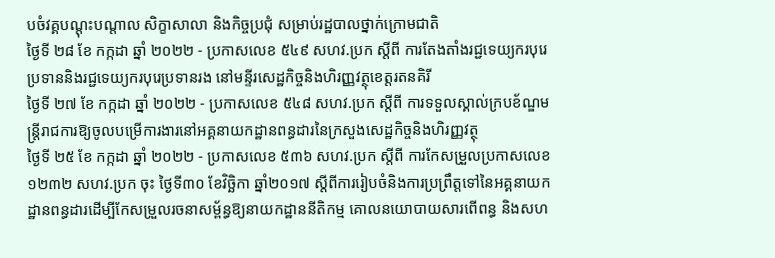បចំវគ្គបណ្តុះបណ្តាល សិក្ខាសាលា និងកិច្ចប្រជុំ សម្រាប់រដ្ឋបាលថ្នាក់ក្រោមជាតិ
ថ្ងៃទី ២៨ ខែ កក្កដា ឆ្នាំ ២០២២ - ប្រកាសលេខ ៥៤៩ សហវ.ប្រក ស្តីពី ការតែងតាំងរជ្ជទេយ្យករបុរេប្រទាននិងរជ្ជទេយ្យករបុរេប្រទានរង នៅមន្ទីរសេដ្ឋកិច្ចនិងហិរញ្ញវត្ថុខេត្តរតនគិរី
ថ្ងៃទី ២៧ ខែ កក្កដា ឆ្នាំ ២០២២ - ប្រកាសលេខ ៥៤៨ សហវ.ប្រក ស្តីពី ការទទួលស្គាល់ក្របខ័ណ្ឌមន្ត្រីរាជការឱ្យចូលបម្រើការងារនៅអគ្គនាយកដ្ឋានពន្ធដារនៃក្រសួងសេដ្ឋកិច្ចនិងហិរញ្ញវត្ថុ
ថ្ងៃទី ២៥ ខែ កក្កដា ឆ្នាំ ២០២២ - ប្រកាសលេខ ៥៣៦ សហវ.ប្រក ស្តីពី ការកែសម្រួលប្រកាសលេខ ១២៣២ សហវ.ប្រក ចុះ ថ្ងៃទី៣០ ខែវិច្ឆិកា ឆ្នាំ២០១៧ ស្តីពីការរៀបចំនិងការប្រព្រឹត្តទៅនៃអគ្គនាយកដ្ឋានពន្ធដារដើម្បីកែសម្រួលរចនាសម្ព័ន្ធឱ្យនាយកដ្ឋាននីតិកម្ម គោលនយោបាយសារពើពន្ធ និងសហ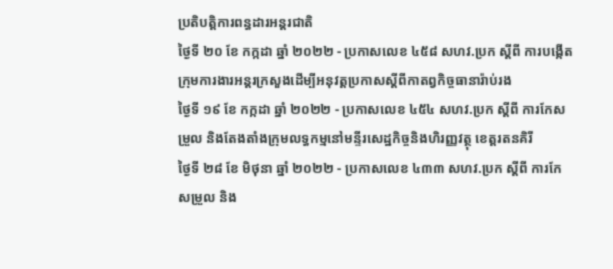ប្រតិបត្តិការពន្ធដារអន្តរជាតិ
ថ្ងៃទី ២០ ខែ កក្កដា ឆ្នាំ ២០២២ - ប្រកាសលេខ ៤៥៨ សហវ.ប្រក ស្តីពី ការបង្កើតក្រុមការងារអន្តរក្រសួងដើម្បីអនុវត្តប្រកាសស្តីពីកាតព្វកិច្ចធានារ៉ាប់រង
ថ្ងៃទី ១៩ ខែ កក្កដា ឆ្នាំ ២០២២ - ប្រកាសលេខ ៤៥៤ សហវ.ប្រក ស្តីពី ការកែសម្រួល និងតែងតាំងក្រុមលទ្ធកម្មនៅមន្ទីរសេដ្ឋកិច្ចនិងហិរញ្ញវត្ថុ ខេត្តរតនគិរី
ថ្ងៃទី ២៨ ខែ មិថុនា ឆ្នាំ ២០២២ - ប្រកាសលេខ ៤៣៣ សហវ.ប្រក ស្តីពី ការកែសម្រួល និង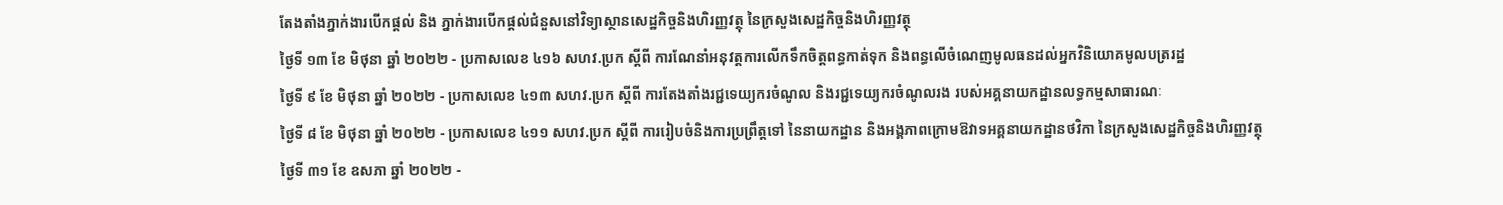តែងតាំងភ្នាក់ងារបើកផ្តល់ និង ភ្នាក់ងារបើកផ្តល់ជំនួសនៅវិទ្យាស្ថានសេដ្ឋកិច្ចនិងហិរញ្ញវត្ថុ នៃក្រសួងសេដ្ឋកិច្ចនិងហិរញ្ញវត្ថុ
ថ្ងៃទី ១៣ ខែ មិថុនា ឆ្នាំ ២០២២ - ប្រកាសលេខ ៤១៦ សហវ.ប្រក ស្តីពី ការណែនាំអនុវត្តការលើកទឹកចិត្តពន្ធកាត់ទុក និងពន្ធលើចំណេញមូលធនដល់អ្នកវិនិយោគមូលបត្ររដ្ឋ
ថ្ងៃទី ៩ ខែ មិថុនា ឆ្នាំ ២០២២ - ប្រកាសលេខ ៤១៣ សហវ.ប្រក ស្តីពី ការតែងតាំងរជ្ជទេយ្យករចំណូល និងរជ្ជទេយ្យករចំណូលរង របស់អគ្គនាយកដ្ឋានលទ្ធកម្មសាធារណៈ
ថ្ងៃទី ៨ ខែ មិថុនា ឆ្នាំ ២០២២ - ប្រកាសលេខ ៤១១ សហវ.ប្រក ស្តីពី ការរៀបចំនិងការប្រព្រឹត្តទៅ នៃនាយកដ្ឋាន និងអង្គភាពក្រោមឱវាទអគ្គនាយកដ្ឋានថវិកា នៃក្រសួងសេដ្ឋកិច្ចនិងហិរញ្ញវត្ថុ
ថ្ងៃទី ៣១ ខែ ឧសភា ឆ្នាំ ២០២២ -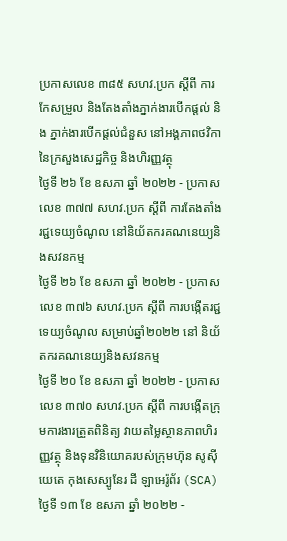ប្រកាសលេខ ៣៨៥ សហវ.ប្រក ស្តីពី ការកែសម្រួល និងតែងតាំងភ្នាក់ងារបើកផ្តល់ និង ភ្នាក់ងារបើកផ្តល់ជំនួស នៅអង្គភាពថវិកា នៃក្រសួងសេដ្ឋកិច្ច និងហិរញ្ញវត្ថុ
ថ្ងៃទី ២៦ ខែ ឧសភា ឆ្នាំ ២០២២ - ប្រកាសលេខ ៣៧៧ សហវ.ប្រក ស្តីពី ការតែងតាំងរជ្ជទេយ្យចំណូល នៅនិយ័តករគណនេយ្យនិងសវនកម្ម
ថ្ងៃទី ២៦ ខែ ឧសភា ឆ្នាំ ២០២២ - ប្រកាសលេខ ៣៧៦ សហវ.ប្រក ស្តីពី ការបង្កើតរជ្ជទេយ្យចំណូល សម្រាប់ឆ្នាំ២០២២ នៅ និយ័តករគណនេយ្យនិងសវនកម្ម
ថ្ងៃទី ២០ ខែ ឧសភា ឆ្នាំ ២០២២ - ប្រកាសលេខ ៣៧០ សហវ.ប្រក ស្តីពី ការបង្កើតក្រុមការងារត្រួតពិនិត្យ វាយតម្លៃស្ថានភាពហិរញ្ញវត្ថុ និងទុនវិនិយោគរបស់ក្រុមហ៊ុន សូស៊ីយេតេ កុងសេស្បូនែរ ដី ឡាអេរ៉ូព័រ (SCA)
ថ្ងៃទី ១៣ ខែ ឧសភា ឆ្នាំ ២០២២ -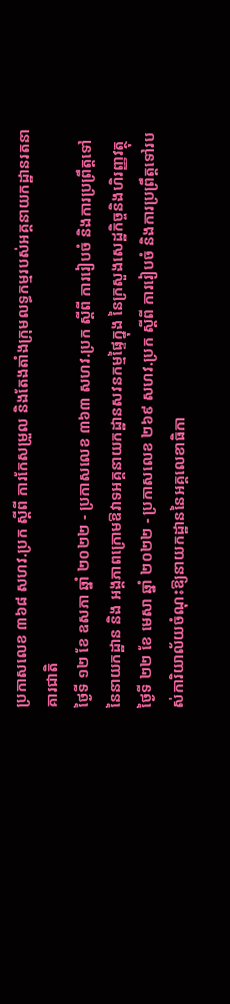ប្រកាសលេខ ៣៦៨ សហវ.ប្រក ស្តីពី ការកែសម្រួល និងតែងតាំងក្រុមលទ្ធកម្មរបស់អគ្គនាយកដ្ឋានរតនាគារជាតិ
ថ្ងៃទី ១២ ខែ ឧសភា ឆ្នាំ ២០២២ - ប្រកាសលេខ ៣៦៣ សហវ.ប្រក ស្តីពី ការរៀបចំ និងការប្រព្រឹត្តទៅនៃនាយកដ្ឋាន និង អង្គភាពក្រោមឱវាទអគ្គនាយកដ្ឋានសវនកម្មផ្ទៃក្នុង នៃក្រសួងសេដ្ឋកិច្ចនិងហិរញ្ញវត្ថុ
ថ្ងៃទី ២២ ខែ មេសា ឆ្នាំ ២០២២ - ប្រកាសលេខ ២៦៩ សហវ.ប្រក ស្តីពី ការរៀបចំ និងការប្រព្រឹត្តទៅរបស់ការិយាល័យចំណុះឱ្យនាយកដ្ឋាននៃអគ្គលេខាធិកា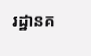រដ្ឋានគ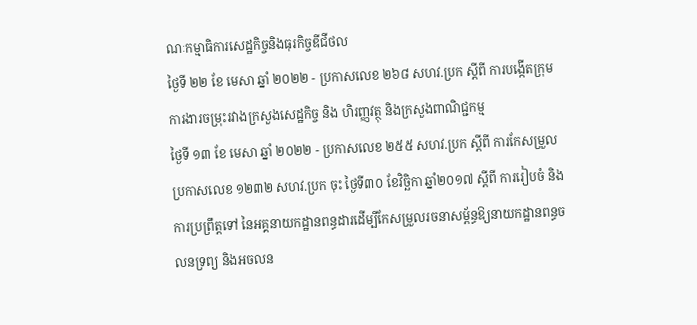ណៈកម្មាធិការសេដ្ឋកិច្ចនិងធុរកិច្ចឌីជីថល
ថ្ងៃទី ២២ ខែ មេសា ឆ្នាំ ២០២២ - ប្រកាសលេខ ២៦៨ សហវ.ប្រក ស្តីពី ការបង្កើតក្រុមការងារចម្រុះរវាងក្រសួងសេដ្ឋកិច្ច និង ហិរញ្ញវត្ថុ និងក្រសួងពាណិជ្ជកម្ម
ថ្ងៃទី ១៣ ខែ មេសា ឆ្នាំ ២០២២ - ប្រកាសលេខ ២៥៥ សហវ.ប្រក ស្តីពី ការកែសម្រួលប្រកាសលេខ ១២៣២ សហវ.ប្រក ចុះ ថ្ងៃទី៣០ ខែវិច្ឆិកា ឆ្នាំ២០១៧ ស្តីពី ការរៀបចំ និងការប្រព្រឹត្តទៅ នៃអគ្គនាយកដ្ឋានពន្ធដារដើម្បីកែសម្រួលរចនាសម្ព័ន្ធឱ្យនាយកដ្ឋានពន្ធចលនទ្រព្យ និងអចលន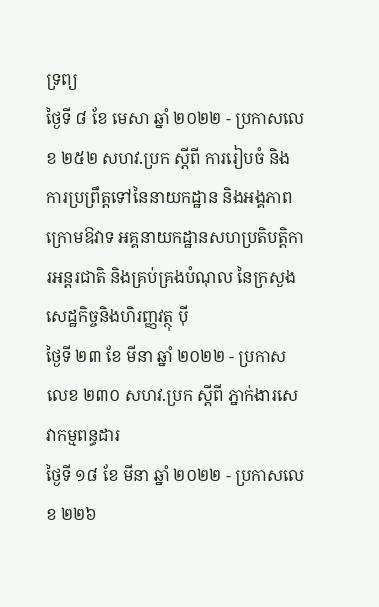ទ្រព្យ
ថ្ងៃទី ៨ ខែ មេសា ឆ្នាំ ២០២២ - ប្រកាសលេខ ២៥២ សហវ.ប្រក ស្តីពី ការរៀបចំ និងការប្រព្រឹត្តទៅនៃនាយកដ្ឋាន និងអង្គភាពក្រោមឱវាទ អគ្គនាយកដ្ឋានសហប្រតិបត្តិការអន្តរជាតិ និងគ្រប់គ្រងបំណុល នៃក្រសួងសេដ្ឋកិច្ចនិងហិរញ្ញវត្ថុ ប៉ី
ថ្ងៃទី ២៣ ខែ មីនា ឆ្នាំ ២០២២ - ប្រកាសលេខ ២៣០ សហវ.ប្រក ស្តីពី ភ្នាក់ងារសេវាកម្មពន្ធដារ
ថ្ងៃទី ១៨ ខែ មីនា ឆ្នាំ ២០២២ - ប្រកាសលេខ ២២៦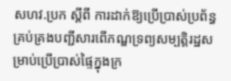សហវ.ប្រក ស្តីពី ការដាក់ឱ្យប្រើប្រាស់ប្រព័ន្ធគ្រប់គ្រងបញ្ជីសារពើភណ្ឌទ្រព្យសម្បត្តិរដ្ឋសម្រាប់ប្រើប្រាស់ផ្ទៃក្នុងក្រ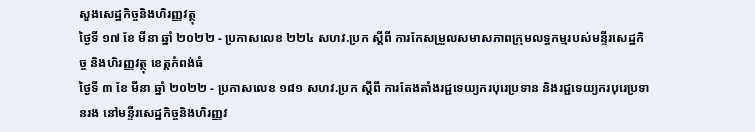សួងសេដ្ឋកិច្ចនិងហិរញ្ញវត្ថុ
ថ្ងៃទី ១៧ ខែ មីនា ឆ្នាំ ២០២២ - ប្រកាសលេខ ២២៤ សហវ.ប្រក ស្តីពី ការកែសម្រួលសមាសភាពក្រុមលទ្ធកម្មរបស់មន្ទីរសេដ្ឋកិច្ច និងហិរញ្ញវត្ថុ ខេត្តកំពង់ធំ
ថ្ងៃទី ៣ ខែ មីនា ឆ្នាំ ២០២២ - ប្រកាសលេខ ១៨១ សហវ.ប្រក ស្តីពី ការតែងតាំងរជ្ជទេយ្យករបុរេប្រទាន និងរជ្ជទេយ្យករបុរេប្រទានរង នៅមន្ទីរសេដ្ឋកិច្ចនិងហិរញ្ញវ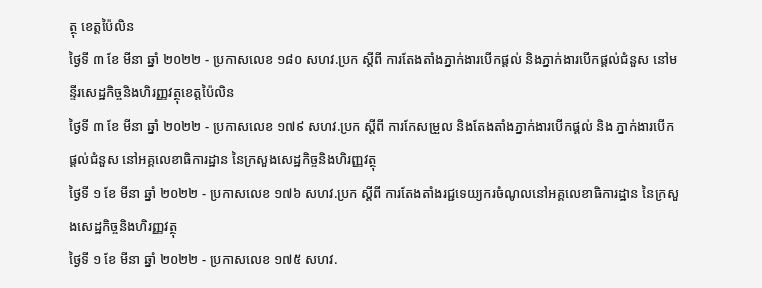ត្ថុ ខេត្តប៉ៃលិន
ថ្ងៃទី ៣ ខែ មីនា ឆ្នាំ ២០២២ - ប្រកាសលេខ ១៨០ សហវ.ប្រក ស្តីពី ការតែងតាំងភ្នាក់ងារបើកផ្តល់ និងភ្នាក់ងារបើកផ្តល់ជំនួស នៅមន្ទីរសេដ្ឋកិច្ចនិងហិរញ្ញវត្ថុខេត្តប៉ៃលិន
ថ្ងៃទី ៣ ខែ មីនា ឆ្នាំ ២០២២ - ប្រកាសលេខ ១៧៩ សហវ.ប្រក ស្តីពី ការកែសម្រួល និងតែងតាំងភ្នាក់ងារបើកផ្តល់ និង ភ្នាក់ងារបើកផ្តល់ជំនួស នៅអគ្គលេខាធិការដ្ឋាន នៃក្រសួងសេដ្ឋកិច្ចនិងហិរញ្ញវត្ថុ
ថ្ងៃទី ១ ខែ មីនា ឆ្នាំ ២០២២ - ប្រកាសលេខ ១៧៦ សហវ.ប្រក ស្តីពី ការតែងតាំងរជ្ជទេយ្យករចំណូលនៅអគ្គលេខាធិការដ្ឋាន នៃក្រសួងសេដ្ឋកិច្ចនិងហិរញ្ញវត្ថុ
ថ្ងៃទី ១ ខែ មីនា ឆ្នាំ ២០២២ - ប្រកាសលេខ ១៧៥ សហវ.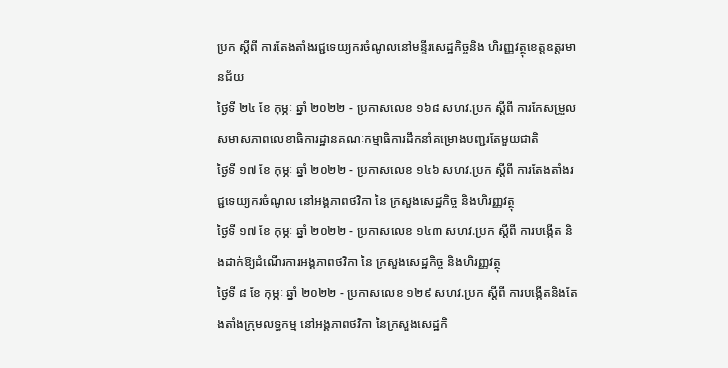ប្រក ស្តីពី ការតែងតាំងរជ្ជទេយ្យករចំណូលនៅមន្ទីរសេដ្ឋកិច្ចនិង ហិរញ្ញវត្ថុខេត្តឧត្តរមានជ័យ
ថ្ងៃទី ២៤ ខែ កុម្ភៈ ឆ្នាំ ២០២២ - ប្រកាសលេខ ១៦៨ សហវ.ប្រក ស្តីពី ការកែសម្រួលសមាសភាពលេខាធិការដ្ឋានគណៈកម្មាធិការដឹកនាំគម្រោងបញ្ជរតែមួយជាតិ
ថ្ងៃទី ១៧ ខែ កុម្ភៈ ឆ្នាំ ២០២២ - ប្រកាសលេខ ១៤៦ សហវ.ប្រក ស្តីពី ការតែងតាំងរជ្ជទេយ្យករចំណូល នៅអង្គភាពថវិកា នៃ ក្រសួងសេដ្ឋកិច្ច និងហិរញ្ញវត្ថុ
ថ្ងៃទី ១៧ ខែ កុម្ភៈ ឆ្នាំ ២០២២ - ប្រកាសលេខ ១៤៣ សហវ.ប្រក ស្តីពី ការបង្កើត និងដាក់ឱ្យដំណើរការអង្គភាពថវិកា នៃ ក្រសួងសេដ្ឋកិច្ច និងហិរញ្ញវត្ថុ
ថ្ងៃទី ៨ ខែ កុម្ភៈ ឆ្នាំ ២០២២ - ប្រកាសលេខ ១២៩ សហវ.ប្រក ស្តីពី ការបង្កើតនិងតែងតាំងក្រុមលទ្ធកម្ម នៅអង្គភាពថវិកា នៃក្រសួងសេដ្ឋកិ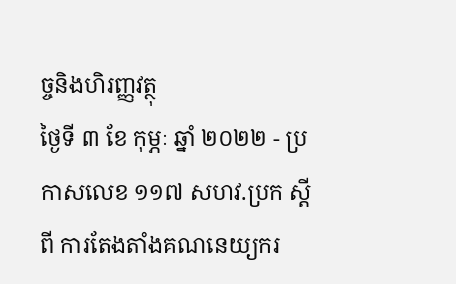ច្ចនិងហិរញ្ញវត្ថុ
ថ្ងៃទី ៣ ខែ កុម្ភៈ ឆ្នាំ ២០២២ - ប្រកាសលេខ ១១៧ សហវ.ប្រក ស្តីពី ការតែងតាំងគណនេយ្យករ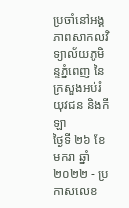ប្រចាំនៅអង្គភាពសាកលវិទ្យាល័យភូមិន្ទភ្នំពេញ នៃក្រសួងអប់រំ យុវជន និងកីឡា
ថ្ងៃទី ២៦ ខែ មករា ឆ្នាំ ២០២២ - ប្រកាសលេខ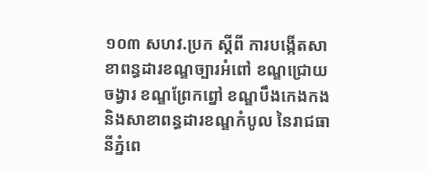១០៣ សហវ.ប្រក ស្តីពី ការបង្កើតសាខាពន្ធដារខណ្ឌច្បារអំពៅ ខណ្ឌជ្រោយចង្វារ ខណ្ឌព្រែកព្នៅ ខណ្ឌបឹងកេងកង និងសាខាពន្ធដារខណ្ឌកំបូល នៃរាជធានីភ្នំពេ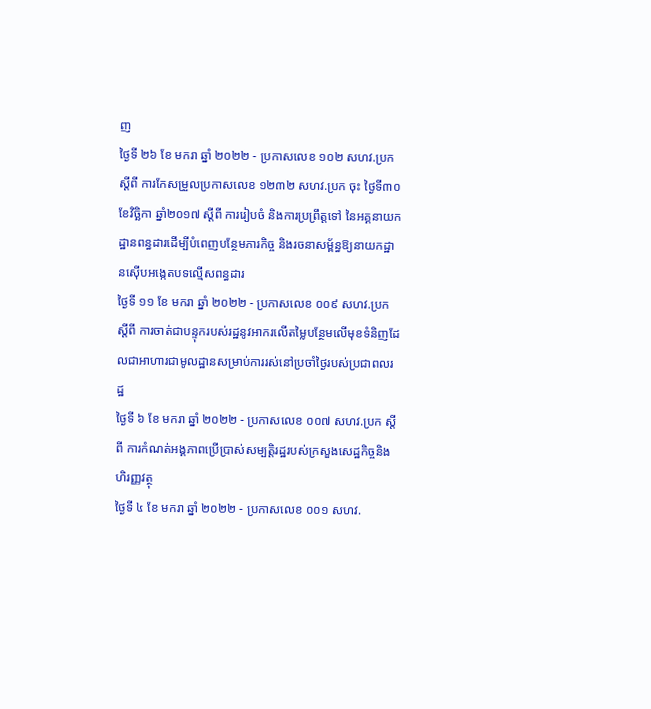ញ
ថ្ងៃទី ២៦ ខែ មករា ឆ្នាំ ២០២២ - ប្រកាសលេខ ១០២ សហវ.ប្រក ស្តីពី ការកែសម្រួលប្រកាសលេខ ១២៣២ សហវ.ប្រក ចុះ ថ្ងៃទី៣០ ខែវិច្ឆិកា ឆ្នាំ២០១៧ ស្តីពី ការរៀបចំ និងការប្រព្រឹត្តទៅ នៃអគ្គនាយកដ្ឋានពន្ធដារដើម្បីបំពេញបន្ថែមភារកិច្ច និងរចនាសម្ព័ន្ធឱ្យនាយកដ្ឋានស៊ើបអង្កេតបទល្មើសពន្ធដារ
ថ្ងៃទី ១១ ខែ មករា ឆ្នាំ ២០២២ - ប្រកាសលេខ ០០៩ សហវ.ប្រក ស្តីពី ការចាត់ជាបន្ទុករបស់រដ្ឋនូវអាករលើតម្លៃបន្ថែមលើមុខទំនិញដែលជាអាហារជាមូលដ្ឋានសម្រាប់ការរស់នៅប្រចាំថ្ងៃរបស់ប្រជាពលរដ្ឋ
ថ្ងៃទី ៦ ខែ មករា ឆ្នាំ ២០២២ - ប្រកាសលេខ ០០៧ សហវ.ប្រក ស្តីពី ការកំណត់អង្គភាពប្រើប្រាស់សម្បត្តិរដ្ឋរបស់ក្រសួងសេដ្ឋកិច្ចនិងហិរញ្ញវត្ថុ
ថ្ងៃទី ៤ ខែ មករា ឆ្នាំ ២០២២ - ប្រកាសលេខ ០០១ សហវ.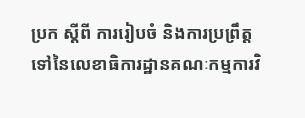ប្រក ស្តីពី ការរៀបចំ និងការប្រព្រឹត្តទៅនៃលេខាធិការដ្ឋានគណៈកម្មការវិ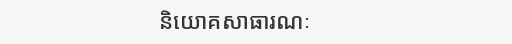និយោគសាធារណៈ